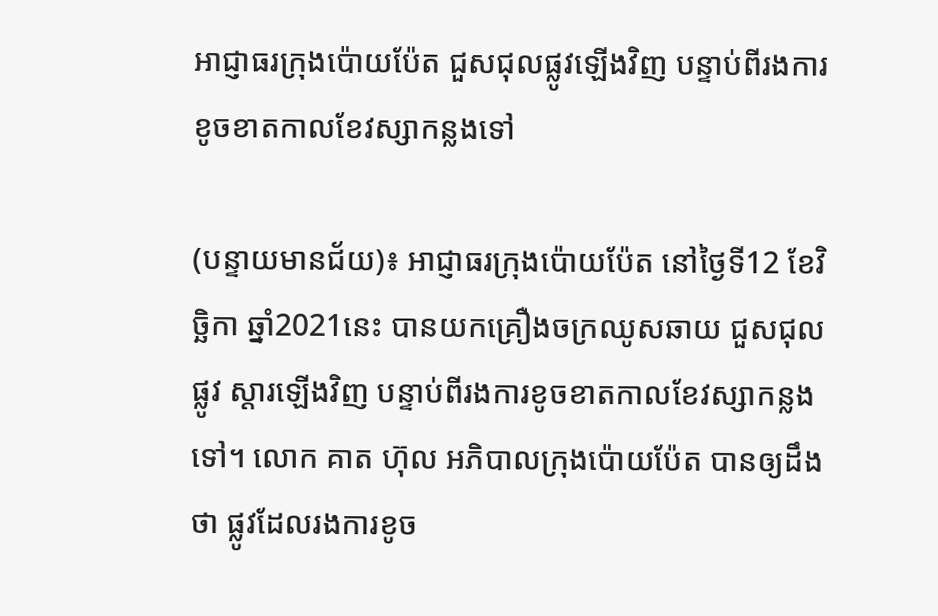អាជ្ញាធរក្រុងប៉ោយប៉ែត ជួសជុលផ្លូវឡើងវិញ បន្ទាប់ពីរងការខូចខាតកាលខែវស្សាកន្លងទៅ

(បន្ទាយមានជ័យ)៖ អាជ្ញាធរក្រុងប៉ោយប៉ែត នៅថ្ងៃទី12 ខែវិច្ឆិកា ឆ្នាំ2021នេះ បានយកគ្រឿងចក្រឈូសឆាយ ជួសជុលផ្លូវ ស្តារឡើងវិញ បន្ទាប់ពីរងការខូចខាតកាលខែវស្សាកន្លងទៅ។ លោក គាត ហ៊ុល អភិបាលក្រុងប៉ោយប៉ែត បានឲ្យដឹងថា ផ្លូវដែលរងការខូច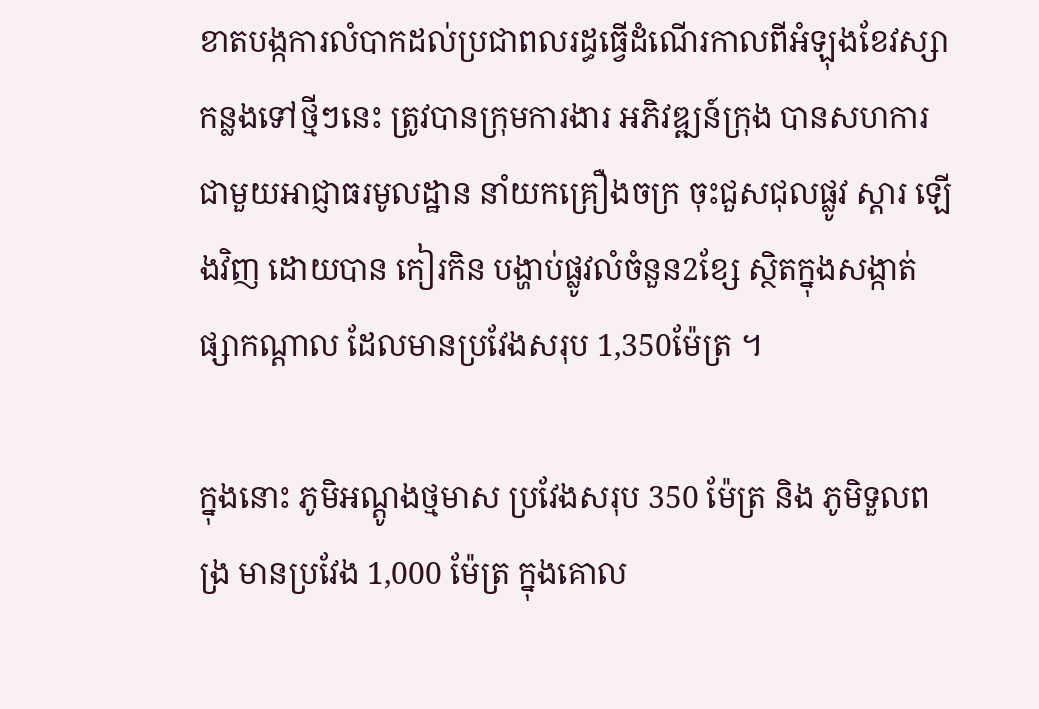ខាតបង្កការលំបាកដល់ប្រជាពលរដ្ធធ្វើដំណើរកាលពីអំឡុងខែវស្សាកន្លងទៅថ្មីៗនេះ ត្រូវបានក្រុមការងារ អភិវឌ្ឍន៍ក្រុង បានសហការ ជាមួយអាជ្ញាធរមូលដ្ឋាន នាំយកគ្រឿងចក្រ ចុះជួសជុលផ្លូវ ស្ដារ ឡើងវិញ ដោយបាន កៀរកិន បង្ហាប់ផ្លូវលំចំនួន2ខ្សែ ស្ថិតក្នុងសង្កាត់ ផ្សាកណ្ដាល ដែលមានប្រវែងសរុប 1,350ម៉ែត្រ ។

ក្នុងនោះ ភូមិអណ្តូងថ្មមាស ប្រវែងសរុប 350 ម៉ែត្រ និង ភូមិទួលពង្រ មានប្រវែង 1,000 ម៉ែត្រ ក្នុងគោល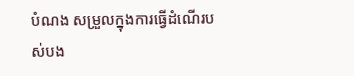បំណង សម្រួលក្នុងការធ្វើដំណើរបស់បង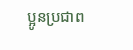ប្អូនប្រជាព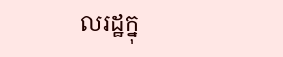លរដ្ឋក្នុ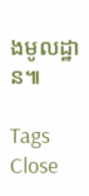ងមូលដ្ឋាន៕

Tags
Close